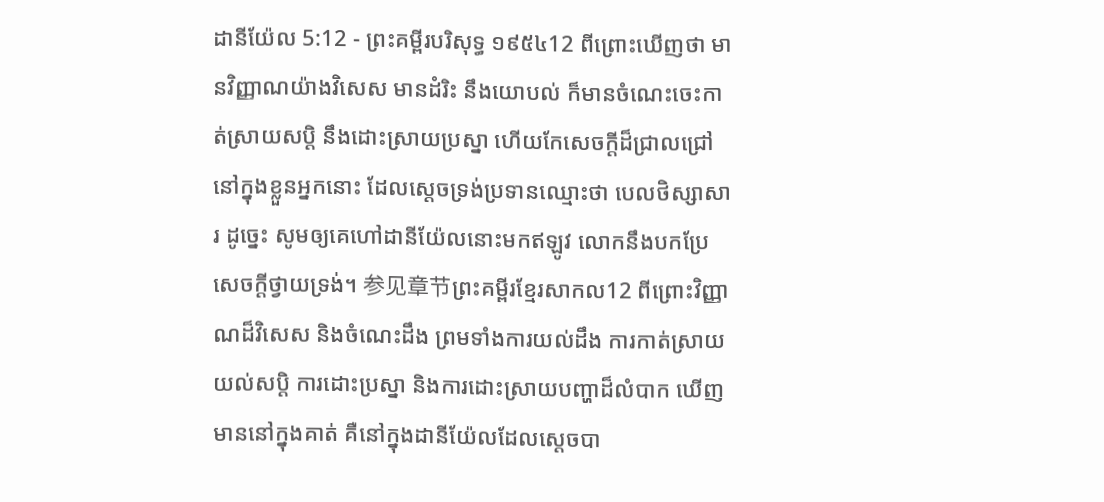ដានីយ៉ែល 5:12 - ព្រះគម្ពីរបរិសុទ្ធ ១៩៥៤12 ពីព្រោះឃើញថា មានវិញ្ញាណយ៉ាងវិសេស មានដំរិះ នឹងយោបល់ ក៏មានចំណេះចេះកាត់ស្រាយសប្តិ នឹងដោះស្រាយប្រស្នា ហើយកែសេចក្ដីដ៏ជ្រាលជ្រៅ នៅក្នុងខ្លួនអ្នកនោះ ដែលស្តេចទ្រង់ប្រទានឈ្មោះថា បេលថិស្សាសារ ដូច្នេះ សូមឲ្យគេហៅដានីយ៉ែលនោះមកឥឡូវ លោកនឹងបកប្រែសេចក្ដីថ្វាយទ្រង់។ 参见章节ព្រះគម្ពីរខ្មែរសាកល12 ពីព្រោះវិញ្ញាណដ៏វិសេស និងចំណេះដឹង ព្រមទាំងការយល់ដឹង ការកាត់ស្រាយយល់សប្តិ ការដោះប្រស្នា និងការដោះស្រាយបញ្ហាដ៏លំបាក ឃើញមាននៅក្នុងគាត់ គឺនៅក្នុងដានីយ៉ែលដែលស្ដេចបា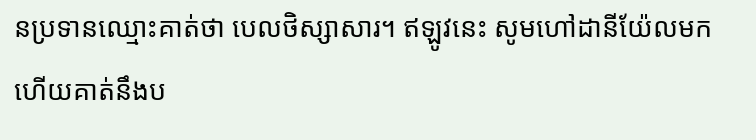នប្រទានឈ្មោះគាត់ថា បេលថិស្សាសារ។ ឥឡូវនេះ សូមហៅដានីយ៉ែលមក ហើយគាត់នឹងប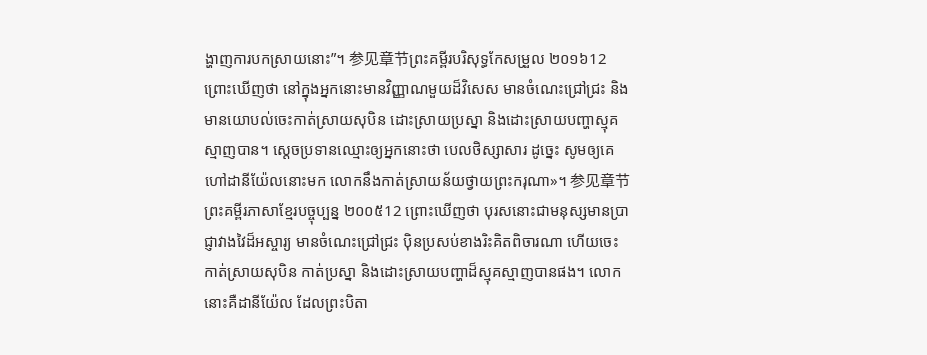ង្ហាញការបកស្រាយនោះ”។ 参见章节ព្រះគម្ពីរបរិសុទ្ធកែសម្រួល ២០១៦12 ព្រោះឃើញថា នៅក្នុងអ្នកនោះមានវិញ្ញាណមួយដ៏វិសេស មានចំណេះជ្រៅជ្រះ និងមានយោបល់ចេះកាត់ស្រាយសុបិន ដោះស្រាយប្រស្នា និងដោះស្រាយបញ្ហាស្មុគស្មាញបាន។ ស្ដេចប្រទានឈ្មោះឲ្យអ្នកនោះថា បេលថិស្សាសារ ដូច្នេះ សូមឲ្យគេហៅដានីយ៉ែលនោះមក លោកនឹងកាត់ស្រាយន័យថ្វាយព្រះករុណា»។ 参见章节ព្រះគម្ពីរភាសាខ្មែរបច្ចុប្បន្ន ២០០៥12 ព្រោះឃើញថា បុរសនោះជាមនុស្សមានប្រាជ្ញាវាងវៃដ៏អស្ចារ្យ មានចំណេះជ្រៅជ្រះ ប៉ិនប្រសប់ខាងរិះគិតពិចារណា ហើយចេះកាត់ស្រាយសុបិន កាត់ប្រស្នា និងដោះស្រាយបញ្ហាដ៏ស្មុគស្មាញបានផង។ លោកនោះគឺដានីយ៉ែល ដែលព្រះបិតា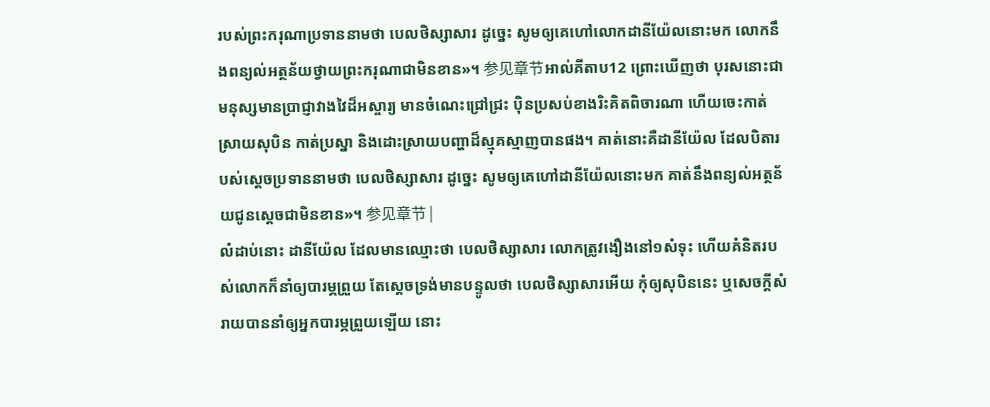របស់ព្រះករុណាប្រទាននាមថា បេលថិស្សាសារ ដូច្នេះ សូមឲ្យគេហៅលោកដានីយ៉ែលនោះមក លោកនឹងពន្យល់អត្ថន័យថ្វាយព្រះករុណាជាមិនខាន»។ 参见章节អាល់គីតាប12 ព្រោះឃើញថា បុរសនោះជាមនុស្សមានប្រាជ្ញាវាងវៃដ៏អស្ចារ្យ មានចំណេះជ្រៅជ្រះ ប៉ិនប្រសប់ខាងរិះគិតពិចារណា ហើយចេះកាត់ស្រាយសុបិន កាត់ប្រស្នា និងដោះស្រាយបញ្ហាដ៏ស្មុគស្មាញបានផង។ គាត់នោះគឺដានីយ៉ែល ដែលបិតារបស់ស្តេចប្រទាននាមថា បេលថិស្សាសារ ដូច្នេះ សូមឲ្យគេហៅដានីយ៉ែលនោះមក គាត់នឹងពន្យល់អត្ថន័យជូនស្តេចជាមិនខាន»។ 参见章节 |
លំដាប់នោះ ដានីយ៉ែល ដែលមានឈ្មោះថា បេលថិស្សាសារ លោកត្រូវងឿងនៅ១សំទុះ ហើយគំនិតរបស់លោកក៏នាំឲ្យបារម្ភព្រួយ តែស្តេចទ្រង់មានបន្ទូលថា បេលថិស្សាសារអើយ កុំឲ្យសុបិននេះ ឬសេចក្ដីសំរាយបាននាំឲ្យអ្នកបារម្ភព្រួយឡើយ នោះ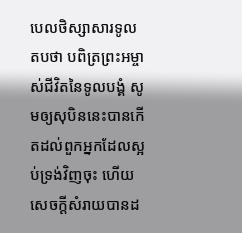បេលថិស្សាសារទូលតបថា បពិត្រព្រះអម្ចាស់ជីវិតនៃទូលបង្គំ សូមឲ្យសុបិននេះបានកើតដល់ពួកអ្នកដែលស្អប់ទ្រង់វិញចុះ ហើយសេចក្ដីសំរាយបានដ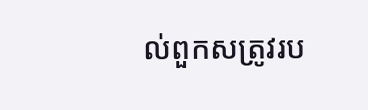ល់ពួកសត្រូវរប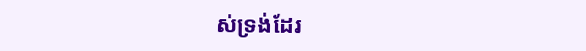ស់ទ្រង់ដែរ